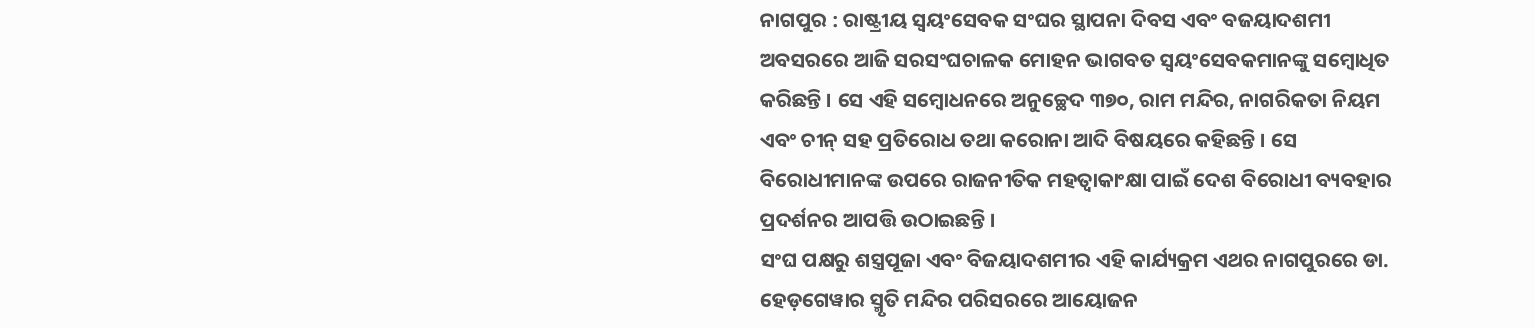ନାଗପୁର : ରାଷ୍ଟ୍ରୀୟ ସ୍ୱୟଂସେବକ ସଂଘର ସ୍ଥାପନା ଦିବସ ଏବଂ ବଜୟାଦଶମୀ ଅବସରରେ ଆଜି ସରସଂଘଚାଳକ ମୋହନ ଭାଗବତ ସ୍ୱୟଂସେବକମାନଙ୍କୁ ସମ୍ବୋଧିତ କରିଛନ୍ତି । ସେ ଏହି ସମ୍ବୋଧନରେ ଅନୁଚ୍ଛେଦ ୩୭୦, ରାମ ମନ୍ଦିର, ନାଗରିକତା ନିୟମ ଏବଂ ଚୀନ୍ ସହ ପ୍ରତିରୋଧ ତଥା କରୋନା ଆଦି ବିଷୟରେ କହିଛନ୍ତି । ସେ ବିରୋଧୀମାନଙ୍କ ଉପରେ ରାଜନୀତିକ ମହତ୍ୱାକାଂକ୍ଷା ପାଇଁ ଦେଶ ବିରୋଧୀ ବ୍ୟବହାର ପ୍ରଦର୍ଶନର ଆପତ୍ତି ଉଠାଇଛନ୍ତି ।
ସଂଘ ପକ୍ଷରୁ ଶସ୍ତ୍ରପୂଜା ଏବଂ ବିଜୟାଦଶମୀର ଏହି କାର୍ଯ୍ୟକ୍ରମ ଏଥର ନାଗପୁରରେ ଡା. ହେଡ଼ଗେୱାର ସ୍ମୃତି ମନ୍ଦିର ପରିସରରେ ଆୟୋଜନ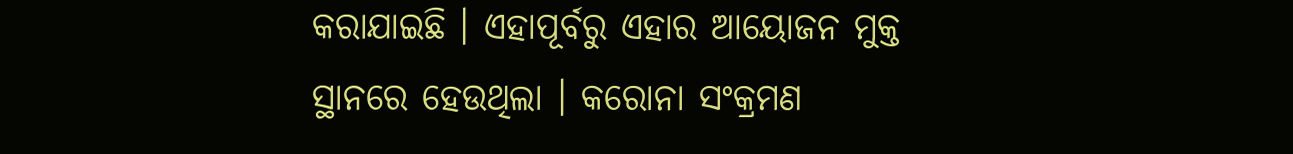କରାଯାଇଛି । ଏହାପୂର୍ବରୁ ଏହାର ଆୟୋଜନ ମୁକ୍ତ ସ୍ଥାନରେ ହେଉଥିଲା । କରୋନା ସଂକ୍ରମଣ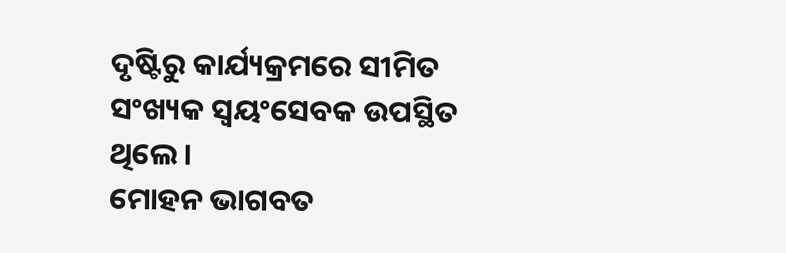ଦୃଷ୍ଟିରୁ କାର୍ଯ୍ୟକ୍ରମରେ ସୀମିତ ସଂଖ୍ୟକ ସ୍ୱୟଂସେବକ ଉପସ୍ଥିତ ଥିଲେ ।
ମୋହନ ଭାଗବତ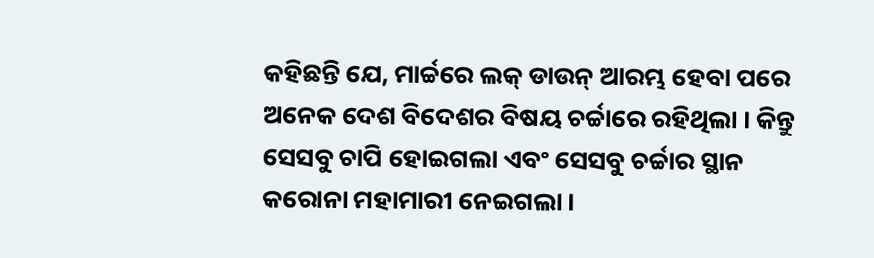କହିଛନ୍ତି ଯେ, ମାର୍ଚ୍ଚରେ ଲକ୍ ଡାଉନ୍ ଆରମ୍ଭ ହେବା ପରେ ଅନେକ ଦେଶ ବିଦେଶର ବିଷୟ ଚର୍ଚ୍ଚାରେ ରହିଥିଲା । କିନ୍ତୁ ସେସବୁ ଚାପି ହୋଇଗଲା ଏବଂ ସେସବୁ ଚର୍ଚ୍ଚାର ସ୍ଥାନ କରୋନା ମହାମାରୀ ନେଇଗଲା ।